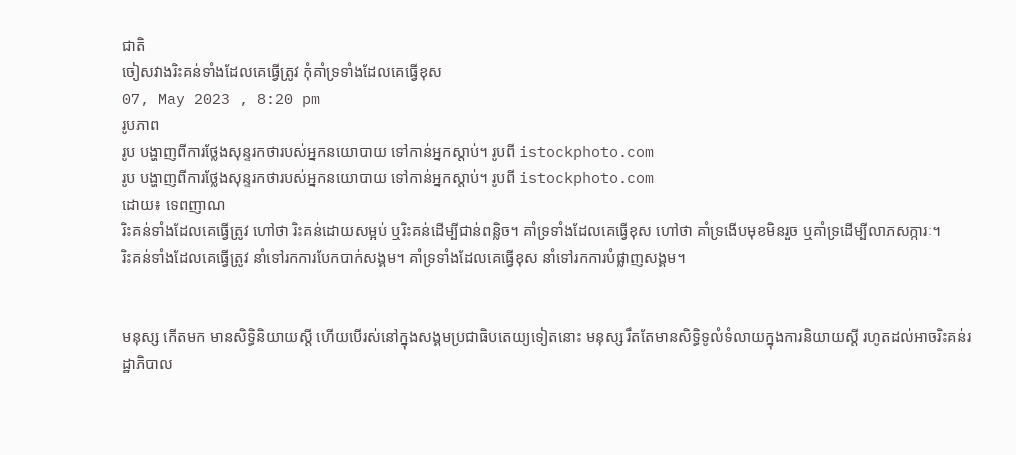ជាតិ
ចៀសវាងរិះគន់ទាំងដែលគេធ្វើត្រូវ កុំគាំទ្រទាំងដែលគេធ្វើខុស
07, May 2023 , 8:20 pm
រូបភាព
រូប បង្ហាញពីការថ្លែងសុន្ទរកថារបស់អ្នកនយោបាយ ទៅកាន់អ្នកស្តាប់។ រូបពី istockphoto.com
រូប បង្ហាញពីការថ្លែងសុន្ទរកថារបស់អ្នកនយោបាយ ទៅកាន់អ្នកស្តាប់។ រូបពី istockphoto.com
ដោយ៖ ទេពញាណ
រិះគន់ទាំងដែលគេធ្វើត្រូវ ហៅថា រិះគន់ដោយសម្អប់ ឬរិះគន់ដើម្បីជាន់ពន្លិច។ គាំទ្រទាំងដែលគេធ្វើខុស ហៅថា គាំទ្រងើបមុខមិនរួច ឬគាំទ្រដើម្បីលាភសក្ការៈ។
រិះគន់ទាំងដែលគេធ្វើត្រូវ នាំទៅរកការបែកបាក់សង្គម។ គាំទ្រទាំងដែលគេធ្វើខុស នាំទៅរកការបំផ្លាញសង្គម។


មនុស្ស កើតមក មានសិទ្ធិនិយាយស្តី ហើយបើរស់នៅក្នុងសង្គមប្រជាធិបតេយ្យទៀតនោះ មនុស្ស រឹតតែមានសិទ្ធិទូលំទំលាយក្នុងការនិយាយស្តី រហូតដល់អាចរិះគន់រដ្ឋាភិបាល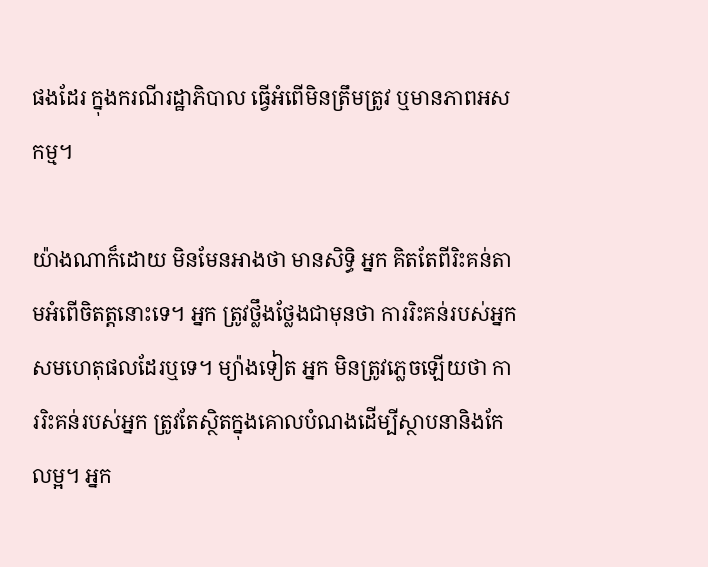ផងដែរ ក្នុងករណីរដ្ឋាភិបាល ធ្វើអំពើមិនត្រឹមត្រូវ ឬមានភាពអសកម្ម។

យ៉ាងណាក៏ដោយ មិនមែនអាងថា មានសិទ្ធិ អ្នក គិតតែពីរិះគន់តាមអំពើចិតត្តនោះទេ។ អ្នក ត្រូវថ្លឹងថ្លែងជាមុនថា ការរិះគន់របស់អ្នក សមហេតុផលដែរឬទេ។ ម្យ៉ាងទៀត អ្នក មិនត្រូវភ្លេចឡើយថា ការរិះគន់របស់អ្នក ត្រូវតែស្ថិតក្នុងគោលបំណងដើម្បីស្ថាបនានិងកែលម្អ។ អ្នក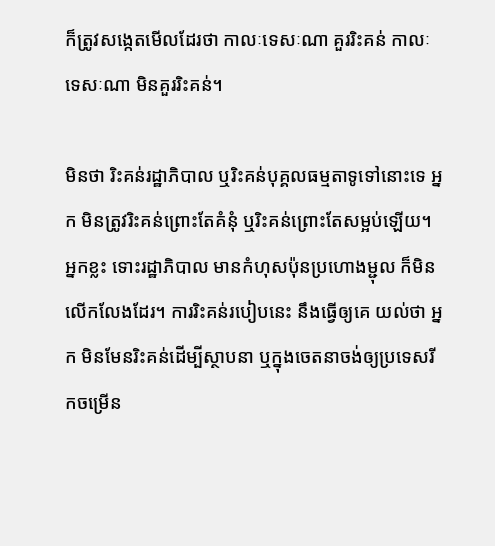ក៏ត្រូវសង្កេតមើលដែរថា កាលៈទេសៈណា គួររិះគន់ កាលៈទេសៈណា មិនគួររិះគន់។

មិនថា រិះគន់រដ្ឋាភិបាល ឬរិះគន់បុគ្គលធម្មតាទូទៅនោះទេ អ្នក មិនត្រូវរិះគន់ព្រោះតែគំនុំ ឬរិះគន់ព្រោះតែសម្អប់ឡើយ។ អ្នកខ្លះ ទោះរដ្ឋាភិបាល មានកំហុសប៉ុនប្រហោងម្ជុល ក៏មិនលើកលែងដែរ។ ការរិះគន់របៀបនេះ នឹងធ្វើឲ្យគេ យល់ថា អ្នក មិនមែនរិះគន់ដើម្បីស្ថាបនា ឬក្នុងចេតនាចង់ឲ្យប្រទេសរីកចម្រើន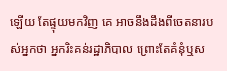ឡើយ តែផ្ទុយមកវិញ គេ អាចនឹងដឹងពីចេតនារបស់អ្នកថា អ្នករិះគន់រដ្ឋាភិបាល ព្រោះតែគំនុំឬស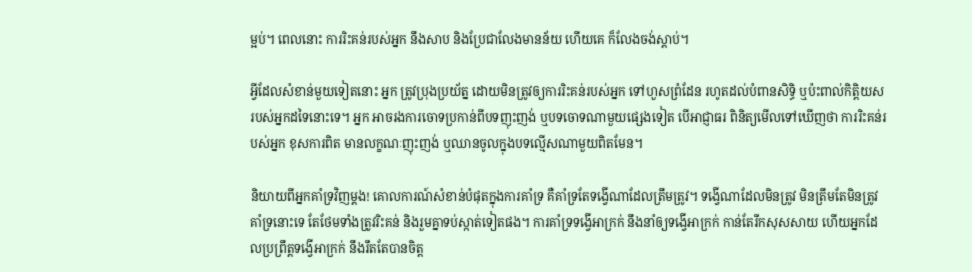ម្អប់។ ពេលនោះ ការរិះគន់របស់អ្នក នឹងសាប និងប្រែជាលែងមានន័យ ហើយគេ ក៏លែងចង់ស្តាប់។

អ្វីដែលសំខាន់មួយទៀតនោះ អ្នក ត្រូវប្រុងប្រយ័ត្ន ដោយមិនត្រូវឲ្យការរិះគន់របស់អ្នក ទៅហួសព្រំដែន រហូតដល់បំពានសិទ្ធិ ឬប៉ះពាល់កិត្តិយសរបស់អ្នកដទៃនោះទេ។ អ្នក អាចរងការចោទប្រកាន់ពីបទញុះញង់ ឬបទចោទណាមួយផ្សេងទៀត បើអាជ្ញាធរ ពិនិត្យមើលទៅឃើញថា ការរិះគន់របស់អ្នក ខុសការពិត មានលក្ខណៈញុះញង់ ឬឈានចូលក្នុងបទល្មើសណាមួយពិតមែន។

និយាយពីអ្នកគាំទ្រវិញម្តង! គោលការណ៍សំខាន់បំផុតក្នុងការគាំទ្រ គឺគាំទ្រតែទង្វើណាដែលត្រឹមត្រូវ។ ទង្វើណាដែលមិនត្រូវ មិនត្រឹមតែមិនត្រូវគាំទ្រនោះទេ តែថែមទាំងត្រូវរិះគន់ និងរួមគ្នាទប់ស្កាត់ទៀតផង។ ការគាំទ្រទង្វើអាក្រក់ នឹងនាំឲ្យទង្វើអាក្រក់ កាន់តែរីកសុសសាយ ហើយអ្នកដែលប្រព្រឹត្តទង្វើអាក្រក់ នឹងរឹតតែបានចិត្ត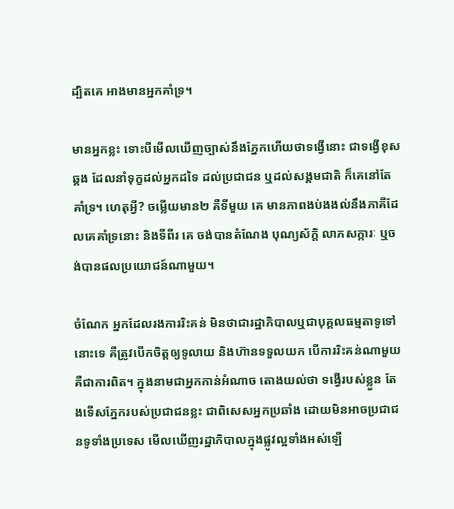ដ្បិតគេ អាងមានអ្នកគាំទ្រ។

មានអ្នកខ្លះ ទោះបីមើលឃើញច្បាស់នឹងភ្នែកហើយថាទង្វើនោះ ជាទង្វើខុសឆ្គង ដែលនាំទុក្ខដល់អ្នកដទៃ ដល់ប្រជាជន ឬដល់សង្គមជាតិ ក៏គេនៅតែគាំទ្រ។ ហេតុអ្វី? ចម្លើយមាន២ គឺទីមួយ គេ មានភាពងប់ងងល់នឹងភាគីដែលគេគាំទ្រនោះ និងទីពីរ គេ ចង់បានតំណែង បុណ្យស័ក្តិ លាភសក្ការៈ ឬចង់បានផលប្រយោជន៍ណាមួយ។

ចំណែក អ្នកដែលរងការរិះគន់ មិនថាជារដ្ឋាភិបាលឬជាបុគ្គលធម្មតាទូទៅនោះទេ គឺត្រូវបើកចិត្តឲ្យទូលាយ និងហ៊ានទទួលយក បើការរិះគន់ណាមួយ គឺជាការពិត។ ក្នុងនាមជាអ្នកកាន់អំណាច តោងយល់ថា ទង្វើរបស់ខ្លួន តែងទើសភ្នែករបស់ប្រជាជនខ្លះ ជាពិសេសអ្នកប្រឆាំង ដោយមិនអាចប្រជាជនទូទាំងប្រទេស មើលឃើញរដ្ឋាភិបាលក្នុងផ្លូវល្អទាំងអស់ឡើ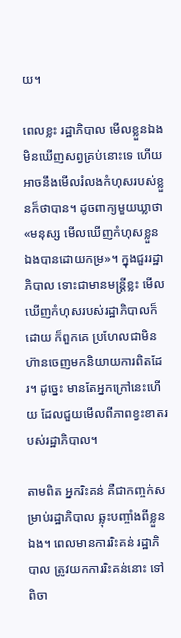យ។

ពេលខ្លះ រដ្ឋាភិបាល មើលខ្លួនឯងមិនឃើញសព្វគ្រប់នោះទេ ហើយអាចនឹងមើលរំលងកំហុសរបស់ខ្លួនក៏ថាបាន។ ដូចពាក្យមួយឃ្លាថា «មនុស្ស មើលឃើញកំហុសខ្លួនឯងបានដោយកម្រ»។ ក្នុងជួររដ្ឋាភិបាល ទោះជាមានមន្រ្តីខ្លះ មើលឃើញកំហុសរបស់រដ្ឋាភិបាលក៏ដោយ ក៏ពួកគេ ប្រហែលជាមិនហ៊ានចេញមកនិយាយការពិតដែរ។ ដូច្នេះ មានតែអ្នកក្រៅនេះហើយ ដែលជួយមើលពីភាពខ្វះខាតរបស់រដ្ឋាភិបាល។

តាមពិត អ្នករិះគន់ គឺជាកញ្ចក់សម្រាប់រដ្ឋាភិបាល ឆ្លុះបញ្ចាំងពីខ្លួនឯង។ ពេលមានការរិះគន់ រដ្ឋាភិបាល ត្រូវយកការរិះគន់នោះ ទៅពិចា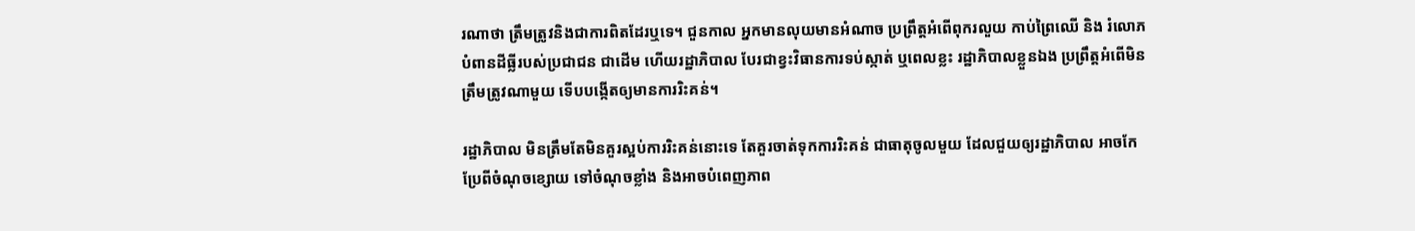រណាថា ត្រឹមត្រូវនិងជាការពិតដែរឬទេ។ ជួនកាល អ្នកមានលុយមានអំណាច ប្រព្រឹត្តអំពើពុករលួយ កាប់ព្រៃឈើ និង រំលោភបំពានដីធ្លីរបស់ប្រជាជន ជាដើម ហើយរដ្ឋាភិបាល បែរជាខ្វះវិធានការទប់ស្កាត់ ឬពេលខ្លះ រដ្ឋាភិបាលខ្លួនឯង ប្រព្រឹត្តអំពើមិនត្រឹមត្រូវណាមួយ ទើបបង្កើតឲ្យមានការរិះគន់។

រដ្ឋាភិបាល មិនត្រឹមតែមិនគួរស្អប់ការរិះគន់នោះទេ តែគួរចាត់ទុកការរិះគន់ ជាធាតុចូលមួយ ដែលជួយឲ្យរដ្ឋាភិបាល អាចកែប្រែពីចំណុចខ្សោយ ទៅចំណុចខ្លាំង និងអាចបំពេញភាព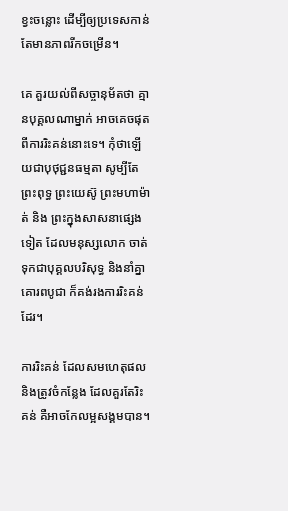ខ្វះចន្លោះ ដើម្បីឲ្យប្រទេសកាន់តែមានភាពរីកចម្រើន។

គេ គួរយល់ពីសច្ចានុម័តថា គ្មានបុគ្គលណាម្នាក់ អាចគេចផុតពីការរិះគន់នោះទេ។ កុំថាឡើយជាបុថុជ្ជនធម្មតា សូម្បីតែព្រះពុទ្ធ ព្រះយេស៊ូ ព្រះមហាម៉ាត់ និង ព្រះក្នុងសាសនាផ្សេងទៀត ដែលមនុស្សលោក ចាត់ទុកជាបុគ្គលបរិសុទ្ធ និងនាំគ្នាគោរពបូជា ក៏គង់រងការរិះគន់ដែរ។

ការរិះគន់ ដែលសមហេតុផល និងត្រូវចំកន្លែង ដែលគួរតែរិះគន់ គឺអាចកែលម្អសង្គមបាន។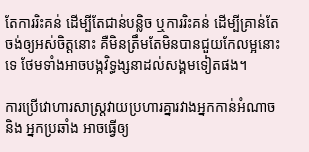តែការរិះគន់ ដើម្បីតែជាន់បន្លិច ឬការរិះគន់ ដើម្បីគ្រាន់តែចង់ឲ្យអស់ចិត្តនោះ គឺមិនត្រឹមតែមិនបានជួយកែលម្អនោះទេ ថែមទាំងអាចបង្កវិទ្ធង្សនាដល់សង្គមទៀតផង។

ការប្រើវោហារសាស្រ្តវាយប្រហារគ្នារវាងអ្នកកាន់អំណាច និង អ្នកប្រឆាំង អាចធ្វើឲ្យ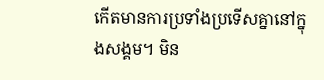កើតមានការប្រទាំងប្រទើសគ្នានៅក្នុងសង្គម។ មិន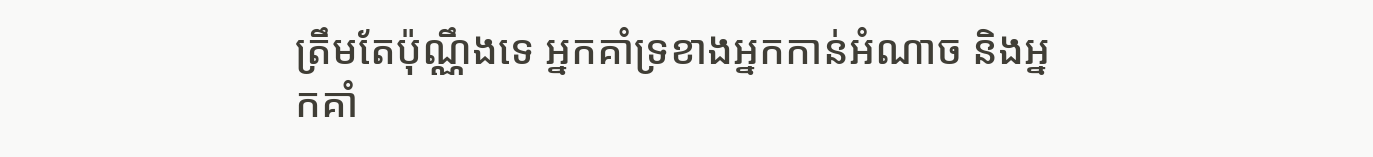ត្រឹមតែប៉ុណ្ណឹងទេ អ្នកគាំទ្រខាងអ្នកកាន់អំណាច និងអ្នកគាំ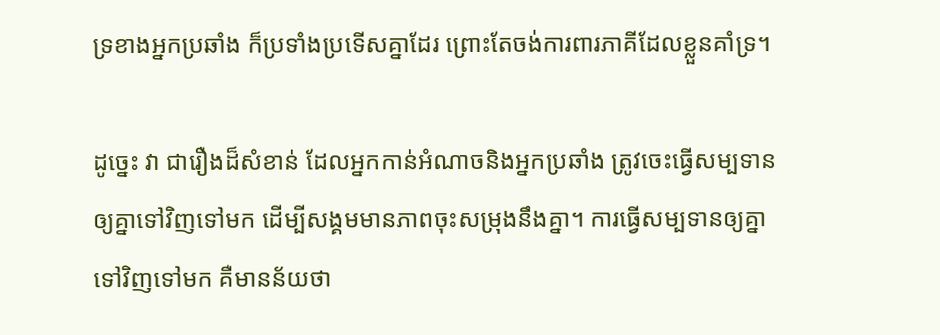ទ្រខាងអ្នកប្រឆាំង ក៏ប្រទាំងប្រទើសគ្នាដែរ ព្រោះតែចង់ការពារភាគីដែលខ្លួនគាំទ្រ។

ដូច្នេះ វា ជារឿងដ៏សំខាន់ ដែលអ្នកកាន់អំណាចនិងអ្នកប្រឆាំង ត្រូវចេះធ្វើសម្បទានឲ្យគ្នាទៅវិញទៅមក ដើម្បីសង្គមមានភាពចុះសម្រុងនឹងគ្នា។ ការធ្វើសម្បទានឲ្យគ្នាទៅវិញទៅមក គឺមានន័យថា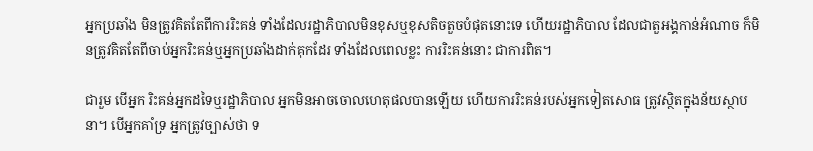អ្នកប្រឆាំង មិនត្រូវគិតតែពីការរិះគន់ ទាំងដែលរដ្ឋាភិបាលមិនខុសឬខុសតិចតួចបំផុតនោះទេ ហើយរដ្ឋាភិបាល ដែលជាតួអង្គកាន់អំណាច ក៏មិនត្រូវគិតតែពីចាប់អ្នករិះគន់ឬអ្នកប្រឆាំងដាក់គុកដែរ ទាំងដែលពេលខ្លះ ការរិះគន់នោះ ជាការពិត។

ជារួម បើអ្នក រិះគន់អ្នកដទៃឬរដ្ឋាភិបាល អ្នកមិនអាចចោលហេតុផលបានឡើយ ហើយការរិះគន់របស់អ្នកទៀតសោធ ត្រូវស្ថិតក្នុងន័យស្ថាបនា។ បើអ្នកគាំទ្រ អ្នកត្រូវច្បាស់ថា ទ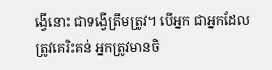ង្វើនោះ ជាទង្វើត្រឹមត្រូវ។ បើអ្នក ជាអ្នកដែលត្រូវគេរិះគន់ អ្នកត្រូវមានចិ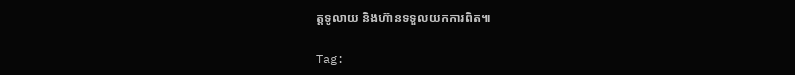ត្តទូលាយ និងហ៊ានទទួលយកការពិត៕

Tag: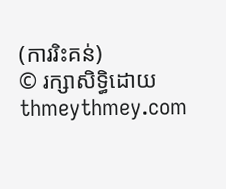(ការរិះគន់)
© រក្សាសិទ្ធិដោយ thmeythmey.com